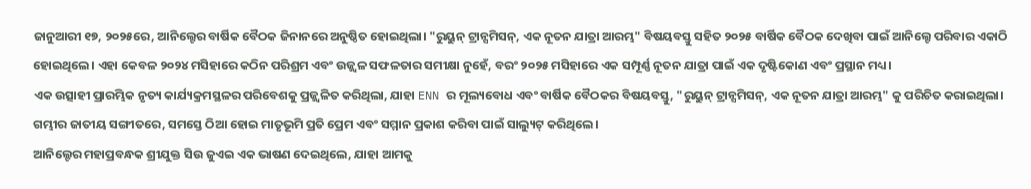ଜାନୁଆରୀ ୧୭, ୨୦୨୫ରେ, ଆନିଲ୍ଟେର ବାର୍ଷିକ ବୈଠକ ଜିନାନରେ ଅନୁଷ୍ଠିତ ହୋଇଥିଲା। "ରୁୟୁନ୍ ଟ୍ରାନ୍ସମିସନ୍, ଏକ ନୂତନ ଯାତ୍ରା ଆରମ୍ଭ" ବିଷୟବସ୍ତୁ ସହିତ ୨୦୨୫ ବାର୍ଷିକ ବୈଠକ ଦେଖିବା ପାଇଁ ଆନିଲ୍ଟେ ପରିବାର ଏକାଠି ହୋଇଥିଲେ। ଏହା କେବଳ ୨୦୨୪ ମସିହାରେ କଠିନ ପରିଶ୍ରମ ଏବଂ ଉଜ୍ଜ୍ୱଳ ସଫଳତାର ସମୀକ୍ଷା ନୁହେଁ, ବରଂ ୨୦୨୫ ମସିହାରେ ଏକ ସମ୍ପୂର୍ଣ୍ଣ ନୂତନ ଯାତ୍ରା ପାଇଁ ଏକ ଦୃଷ୍ଟିକୋଣ ଏବଂ ପ୍ରସ୍ଥାନ ମଧ୍ୟ।
ଏକ ଉତ୍ସାହୀ ପ୍ରାରମ୍ଭିକ ନୃତ୍ୟ କାର୍ଯ୍ୟକ୍ରମସ୍ଥଳର ପରିବେଶକୁ ପ୍ରଜ୍ଜ୍ୱଳିତ କରିଥିଲା, ଯାହା ENN ର ମୂଲ୍ୟବୋଧ ଏବଂ ବାର୍ଷିକ ବୈଠକର ବିଷୟବସ୍ତୁ, "ରୁୟୁନ୍ ଟ୍ରାନ୍ସମିସନ୍, ଏକ ନୂତନ ଯାତ୍ରା ଆରମ୍ଭ" କୁ ପରିଚିତ କରାଇଥିଲା।
ଗମ୍ଭୀର ଜାତୀୟ ସଙ୍ଗୀତରେ, ସମସ୍ତେ ଠିଆ ହୋଇ ମାତୃଭୂମି ପ୍ରତି ପ୍ରେମ ଏବଂ ସମ୍ମାନ ପ୍ରକାଶ କରିବା ପାଇଁ ସାଲ୍ୟୁଟ୍ କରିଥିଲେ।
ଆନିଲ୍ଟେର ମହାପ୍ରବନ୍ଧକ ଶ୍ରୀଯୁକ୍ତ ସିଉ ଜୁଏଇ ଏକ ଭାଷଣ ଦେଇଥିଲେ, ଯାହା ଆମକୁ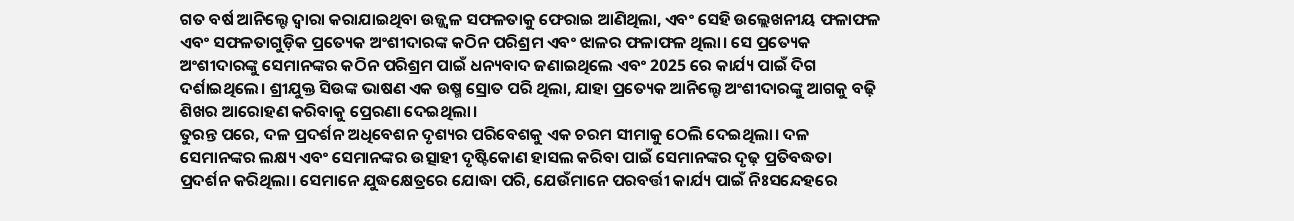ଗତ ବର୍ଷ ଆନିଲ୍ଟେ ଦ୍ୱାରା କରାଯାଇଥିବା ଉଜ୍ଜ୍ୱଳ ସଫଳତାକୁ ଫେରାଇ ଆଣିଥିଲା, ଏବଂ ସେହି ଉଲ୍ଲେଖନୀୟ ଫଳାଫଳ ଏବଂ ସଫଳତାଗୁଡ଼ିକ ପ୍ରତ୍ୟେକ ଅଂଶୀଦାରଙ୍କ କଠିନ ପରିଶ୍ରମ ଏବଂ ଝାଳର ଫଳାଫଳ ଥିଲା। ସେ ପ୍ରତ୍ୟେକ ଅଂଶୀଦାରଙ୍କୁ ସେମାନଙ୍କର କଠିନ ପରିଶ୍ରମ ପାଇଁ ଧନ୍ୟବାଦ ଜଣାଇଥିଲେ ଏବଂ 2025 ରେ କାର୍ଯ୍ୟ ପାଇଁ ଦିଗ ଦର୍ଶାଇଥିଲେ। ଶ୍ରୀଯୁକ୍ତ ସିଉଙ୍କ ଭାଷଣ ଏକ ଉଷ୍ମ ସ୍ରୋତ ପରି ଥିଲା, ଯାହା ପ୍ରତ୍ୟେକ ଆନିଲ୍ଟେ ଅଂଶୀଦାରଙ୍କୁ ଆଗକୁ ବଢ଼ି ଶିଖର ଆରୋହଣ କରିବାକୁ ପ୍ରେରଣା ଦେଇଥିଲା।
ତୁରନ୍ତ ପରେ, ଦଳ ପ୍ରଦର୍ଶନ ଅଧିବେଶନ ଦୃଶ୍ୟର ପରିବେଶକୁ ଏକ ଚରମ ସୀମାକୁ ଠେଲି ଦେଇଥିଲା। ଦଳ ସେମାନଙ୍କର ଲକ୍ଷ୍ୟ ଏବଂ ସେମାନଙ୍କର ଉତ୍ସାହୀ ଦୃଷ୍ଟିକୋଣ ହାସଲ କରିବା ପାଇଁ ସେମାନଙ୍କର ଦୃଢ଼ ପ୍ରତିବଦ୍ଧତା ପ୍ରଦର୍ଶନ କରିଥିଲା। ସେମାନେ ଯୁଦ୍ଧକ୍ଷେତ୍ରରେ ଯୋଦ୍ଧା ପରି, ଯେଉଁମାନେ ପରବର୍ତ୍ତୀ କାର୍ଯ୍ୟ ପାଇଁ ନିଃସନ୍ଦେହରେ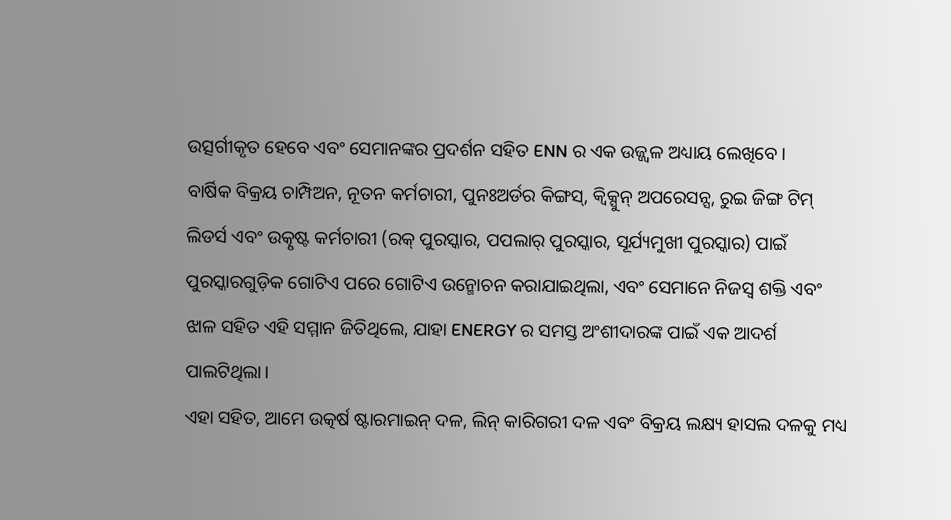ଉତ୍ସର୍ଗୀକୃତ ହେବେ ଏବଂ ସେମାନଙ୍କର ପ୍ରଦର୍ଶନ ସହିତ ENN ର ଏକ ଉଜ୍ଜ୍ୱଳ ଅଧ୍ୟାୟ ଲେଖିବେ।
ବାର୍ଷିକ ବିକ୍ରୟ ଚାମ୍ପିଅନ, ନୂତନ କର୍ମଚାରୀ, ପୁନଃଅର୍ଡର କିଙ୍ଗସ୍, କ୍ୱିକ୍ସୁନ୍ ଅପରେସନ୍ସ, ରୁଇ ଜିଙ୍ଗ ଟିମ୍ ଲିଡର୍ସ ଏବଂ ଉତ୍କୃଷ୍ଟ କର୍ମଚାରୀ (ରକ୍ ପୁରସ୍କାର, ପପଲାର୍ ପୁରସ୍କାର, ସୂର୍ଯ୍ୟମୁଖୀ ପୁରସ୍କାର) ପାଇଁ ପୁରସ୍କାରଗୁଡ଼ିକ ଗୋଟିଏ ପରେ ଗୋଟିଏ ଉନ୍ମୋଚନ କରାଯାଇଥିଲା, ଏବଂ ସେମାନେ ନିଜସ୍ୱ ଶକ୍ତି ଏବଂ ଝାଳ ସହିତ ଏହି ସମ୍ମାନ ଜିତିଥିଲେ, ଯାହା ENERGY ର ସମସ୍ତ ଅଂଶୀଦାରଙ୍କ ପାଇଁ ଏକ ଆଦର୍ଶ ପାଲଟିଥିଲା।
ଏହା ସହିତ, ଆମେ ଉତ୍କର୍ଷ ଷ୍ଟାରମାଇନ୍ ଦଳ, ଲିନ୍ କାରିଗରୀ ଦଳ ଏବଂ ବିକ୍ରୟ ଲକ୍ଷ୍ୟ ହାସଲ ଦଳକୁ ମଧ୍ୟ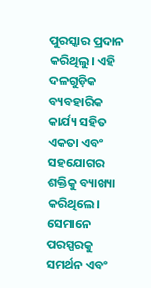ପୁରସ୍କାର ପ୍ରଦାନ କରିଥିଲୁ। ଏହି ଦଳଗୁଡ଼ିକ ବ୍ୟବହାରିକ କାର୍ଯ୍ୟ ସହିତ ଏକତା ଏବଂ ସହଯୋଗର ଶକ୍ତିକୁ ବ୍ୟାଖ୍ୟା କରିଥିଲେ। ସେମାନେ ପରସ୍ପରକୁ ସମର୍ଥନ ଏବଂ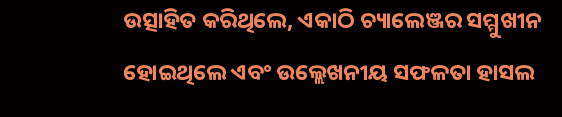ଉତ୍ସାହିତ କରିଥିଲେ, ଏକାଠି ଚ୍ୟାଲେଞ୍ଜର ସମ୍ମୁଖୀନ ହୋଇଥିଲେ ଏବଂ ଉଲ୍ଲେଖନୀୟ ସଫଳତା ହାସଲ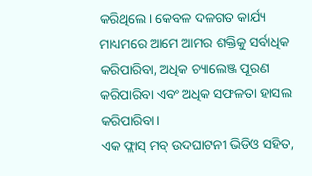କରିଥିଲେ। କେବଳ ଦଳଗତ କାର୍ଯ୍ୟ ମାଧ୍ୟମରେ ଆମେ ଆମର ଶକ୍ତିକୁ ସର୍ବାଧିକ କରିପାରିବା, ଅଧିକ ଚ୍ୟାଲେଞ୍ଜ ପୂରଣ କରିପାରିବା ଏବଂ ଅଧିକ ସଫଳତା ହାସଲ କରିପାରିବା।
ଏକ ଫ୍ଲାସ୍ ମବ୍ ଉଦଘାଟନୀ ଭିଡିଓ ସହିତ,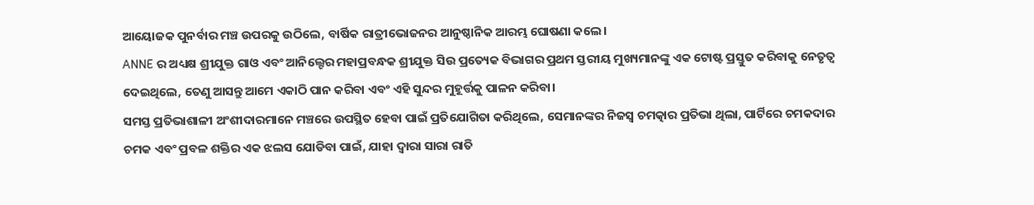ଆୟୋଜକ ପୁନର୍ବାର ମଞ୍ଚ ଉପରକୁ ଉଠିଲେ, ବାର୍ଷିକ ରାତ୍ରୀଭୋଜନର ଆନୁଷ୍ଠାନିକ ଆରମ୍ଭ ଘୋଷଣା କଲେ।
ANNE ର ଅଧ୍ୟକ୍ଷ ଶ୍ରୀଯୁକ୍ତ ଗାଓ ଏବଂ ଆନିଲ୍ଟେର ମହାପ୍ରବନ୍ଧକ ଶ୍ରୀଯୁକ୍ତ ସିଉ ପ୍ରତ୍ୟେକ ବିଭାଗର ପ୍ରଥମ ସ୍ତରୀୟ ମୁଖ୍ୟମାନଙ୍କୁ ଏକ ଟୋଷ୍ଟ ପ୍ରସ୍ତୁତ କରିବାକୁ ନେତୃତ୍ୱ ଦେଇଥିଲେ, ତେଣୁ ଆସନ୍ତୁ ଆମେ ଏକାଠି ପାନ କରିବା ଏବଂ ଏହି ସୁନ୍ଦର ମୁହୂର୍ତ୍ତକୁ ପାଳନ କରିବା।
ସମସ୍ତ ପ୍ରତିଭାଶାଳୀ ଅଂଶୀଦାରମାନେ ମଞ୍ଚରେ ଉପସ୍ଥିତ ହେବା ପାଇଁ ପ୍ରତିଯୋଗିତା କରିଥିଲେ, ସେମାନଙ୍କର ନିଜସ୍ୱ ଚମତ୍କାର ପ୍ରତିଭା ଥିଲା, ପାର୍ଟିରେ ଚମକଦାର ଚମକ ଏବଂ ପ୍ରବଳ ଶକ୍ତିର ଏକ ଝଲସ ଯୋଡିବା ପାଇଁ, ଯାହା ଦ୍ଵାରା ସାରା ରାତି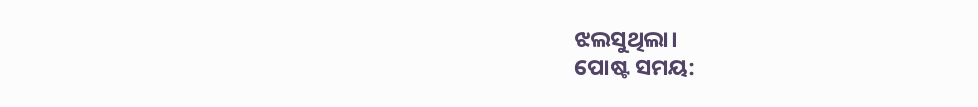ଝଲସୁଥିଲା।
ପୋଷ୍ଟ ସମୟ: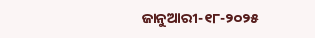ଜାନୁଆରୀ-୧୮-୨୦୨୫